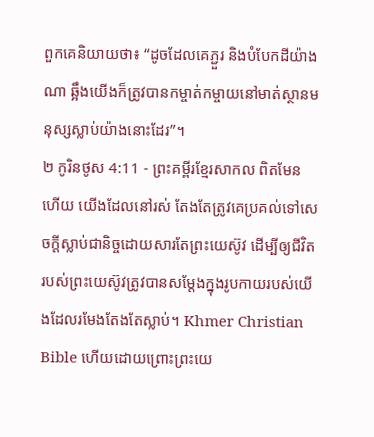ពួកគេនិយាយថា៖ “ដូចដែលគេភ្ជួរ និងបំបែកដីយ៉ាងណា ឆ្អឹងយើងក៏ត្រូវបានកម្ចាត់កម្ចាយនៅមាត់ស្ថានមនុស្សស្លាប់យ៉ាងនោះដែរ”។
២ កូរិនថូស 4:11 - ព្រះគម្ពីរខ្មែរសាកល ពិតមែនហើយ យើងដែលនៅរស់ តែងតែត្រូវគេប្រគល់ទៅសេចក្ដីស្លាប់ជានិច្ចដោយសារតែព្រះយេស៊ូវ ដើម្បីឲ្យជីវិតរបស់ព្រះយេស៊ូវត្រូវបានសម្ដែងក្នុងរូបកាយរបស់យើងដែលរមែងតែងតែស្លាប់។ Khmer Christian Bible ហើយដោយព្រោះព្រះយេ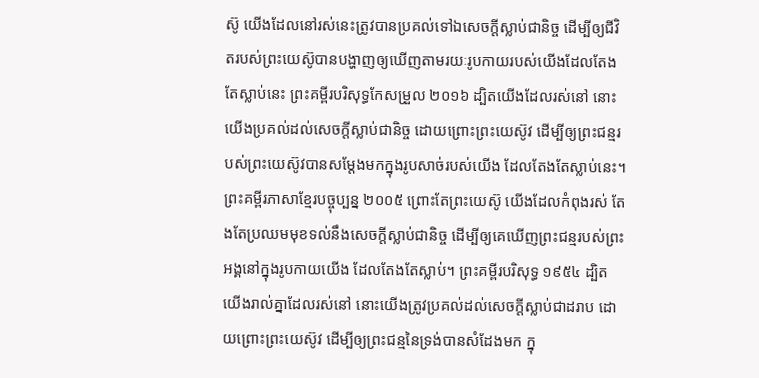ស៊ូ យើងដែលនៅរស់នេះត្រូវបានប្រគល់ទៅឯសេចក្ដីស្លាប់ជានិច្ច ដើម្បីឲ្យជីវិតរបស់ព្រះយេស៊ូបានបង្ហាញឲ្យឃើញតាមរយៈរូបកាយរបស់យើងដែលតែងតែស្លាប់នេះ ព្រះគម្ពីរបរិសុទ្ធកែសម្រួល ២០១៦ ដ្បិតយើងដែលរស់នៅ នោះយើងប្រគល់ដល់សេចក្តីស្លាប់ជានិច្ច ដោយព្រោះព្រះយេស៊ូវ ដើម្បីឲ្យព្រះជន្មរបស់ព្រះយេស៊ូវបានសម្ដែងមកក្នុងរូបសាច់របស់យើង ដែលតែងតែស្លាប់នេះ។ ព្រះគម្ពីរភាសាខ្មែរបច្ចុប្បន្ន ២០០៥ ព្រោះតែព្រះយេស៊ូ យើងដែលកំពុងរស់ តែងតែប្រឈមមុខទល់នឹងសេចក្ដីស្លាប់ជានិច្ច ដើម្បីឲ្យគេឃើញព្រះជន្មរបស់ព្រះអង្គនៅក្នុងរូបកាយយើង ដែលតែងតែស្លាប់។ ព្រះគម្ពីរបរិសុទ្ធ ១៩៥៤ ដ្បិតយើងរាល់គ្នាដែលរស់នៅ នោះយើងត្រូវប្រគល់ដល់សេចក្ដីស្លាប់ជាដរាប ដោយព្រោះព្រះយេស៊ូវ ដើម្បីឲ្យព្រះជន្មនៃទ្រង់បានសំដែងមក ក្នុ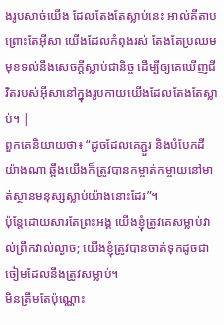ងរូបសាច់យើង ដែលតែងតែស្លាប់នេះ អាល់គីតាប ព្រោះតែអ៊ីសា យើងដែលកំពុងរស់ តែងតែប្រឈមមុខទល់នឹងសេចក្ដីស្លាប់ជានិច្ច ដើម្បីឲ្យគេឃើញជីវិតរបស់អ៊ីសានៅក្នុងរូបកាយយើងដែលតែងតែស្លាប់។ |
ពួកគេនិយាយថា៖ “ដូចដែលគេភ្ជួរ និងបំបែកដីយ៉ាងណា ឆ្អឹងយើងក៏ត្រូវបានកម្ចាត់កម្ចាយនៅមាត់ស្ថានមនុស្សស្លាប់យ៉ាងនោះដែរ”។
ប៉ុន្តែដោយសារតែព្រះអង្គ យើងខ្ញុំត្រូវគេសម្លាប់វាល់ព្រឹកវាល់ល្ងាច; យើងខ្ញុំត្រូវបានចាត់ទុកដូចជាចៀមដែលនឹងត្រូវសម្លាប់។
មិនត្រឹមតែប៉ុណ្ណោះ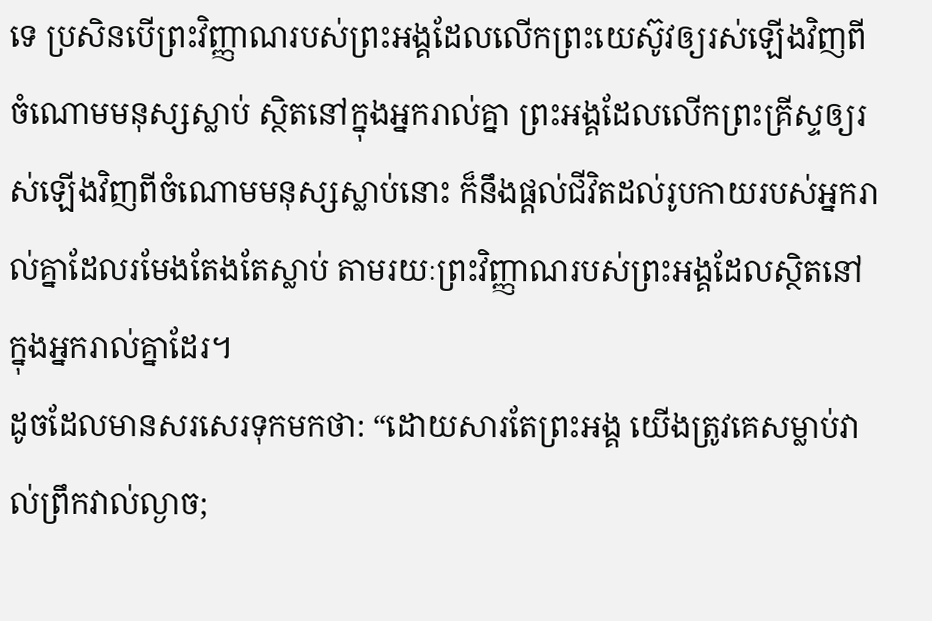ទេ ប្រសិនបើព្រះវិញ្ញាណរបស់ព្រះអង្គដែលលើកព្រះយេស៊ូវឲ្យរស់ឡើងវិញពីចំណោមមនុស្សស្លាប់ ស្ថិតនៅក្នុងអ្នករាល់គ្នា ព្រះអង្គដែលលើកព្រះគ្រីស្ទឲ្យរស់ឡើងវិញពីចំណោមមនុស្សស្លាប់នោះ ក៏នឹងផ្ដល់ជីវិតដល់រូបកាយរបស់អ្នករាល់គ្នាដែលរមែងតែងតែស្លាប់ តាមរយៈព្រះវិញ្ញាណរបស់ព្រះអង្គដែលស្ថិតនៅក្នុងអ្នករាល់គ្នាដែរ។
ដូចដែលមានសរសេរទុកមកថា: “ដោយសារតែព្រះអង្គ យើងត្រូវគេសម្លាប់វាល់ព្រឹកវាល់ល្ងាច;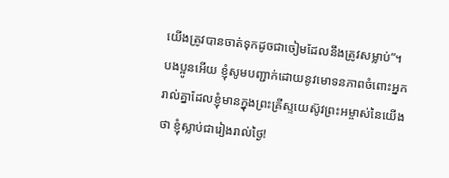យើងត្រូវបានចាត់ទុកដូចជាចៀមដែលនឹងត្រូវសម្លាប់”។
បងប្អូនអើយ ខ្ញុំសូមបញ្ជាក់ដោយនូវមោទនភាពចំពោះអ្នករាល់គ្នាដែលខ្ញុំមានក្នុងព្រះគ្រីស្ទយេស៊ូវព្រះអម្ចាស់នៃយើងថា ខ្ញុំស្លាប់ជារៀងរាល់ថ្ងៃ!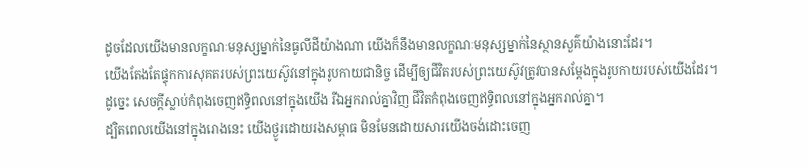ដូចដែលយើងមានលក្ខណៈមនុស្សម្នាក់នៃធូលីដីយ៉ាងណា យើងក៏នឹងមានលក្ខណៈមនុស្សម្នាក់នៃស្ថានសួគ៌យ៉ាងនោះដែរ។
យើងតែងតែផ្ទុកការសុគតរបស់ព្រះយេស៊ូវនៅក្នុងរូបកាយជានិច្ច ដើម្បីឲ្យជីវិតរបស់ព្រះយេស៊ូវត្រូវបានសម្ដែងក្នុងរូបកាយរបស់យើងដែរ។
ដូច្នេះ សេចក្ដីស្លាប់កំពុងចេញឥទ្ធិពលនៅក្នុងយើង រីឯអ្នករាល់គ្នាវិញ ជីវិតកំពុងចេញឥទ្ធិពលនៅក្នុងអ្នករាល់គ្នា។
ដ្បិតពេលយើងនៅក្នុងរោងនេះ យើងថ្ងូរដោយរងសម្ពាធ មិនមែនដោយសារយើងចង់ដោះចេញ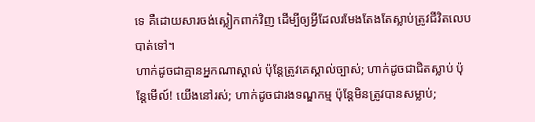ទេ គឺដោយសារចង់ស្លៀកពាក់វិញ ដើម្បីឲ្យអ្វីដែលរមែងតែងតែស្លាប់ត្រូវជីវិតលេបបាត់ទៅ។
ហាក់ដូចជាគ្មានអ្នកណាស្គាល់ ប៉ុន្តែត្រូវគេស្គាល់ច្បាស់; ហាក់ដូចជាជិតស្លាប់ ប៉ុន្តែមើល៍! យើងនៅរស់; ហាក់ដូចជារងទណ្ឌកម្ម ប៉ុន្តែមិនត្រូវបានសម្លាប់;